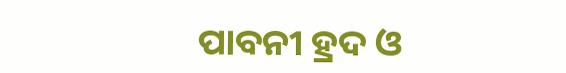ପାବନୀ ହ୍ରଦ ଓ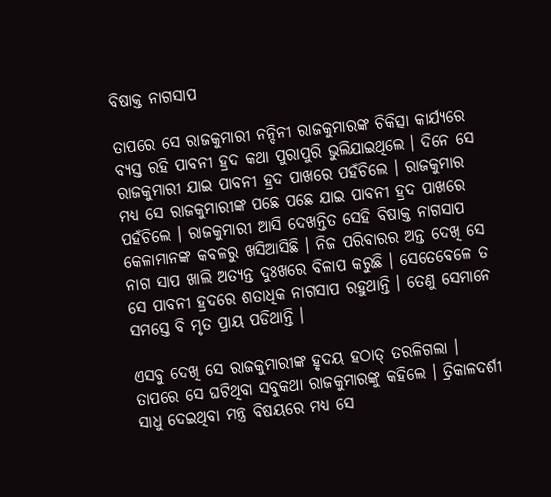ବିଷାକ୍ତ ନାଗସାପ

ତାପରେ ସେ ରାଜକୁମାରୀ ନନ୍ଦିନୀ ରାଜକୁମାରଙ୍କ ଚିକିତ୍ସା କାର୍ଯ୍ୟରେ ବ୍ୟସ୍ତ ରହି ପାବନୀ ହ୍ରଦ କଥା ପୁରାପୁରି ଭୁଲିଯାଇଥିଲେ । ଦିନେ ସେ ରାଜକୁମାରୀ ଯାଇ ପାବନୀ ହ୍ରଦ ପାଖରେ ପହଁଚିଲେ । ରାଜକୁମାର ମଧ୍ୟ ସେ ରାଜକୁମାରୀଙ୍କ ପଛେ ପଛେ ଯାଇ ପାବନୀ ହ୍ରଦ ପାଖରେ ପହଁଚିଲେ । ରାଜକୁମାରୀ ଆସି ଦେଖନ୍ତିତ ସେହି ବିଷାକ୍ତ ନାଗସାପ କେଳାମାନଙ୍କ କବଳରୁ ଖସିଆସିଛି । ନିଜ ପରିବାରର ଅନ୍ତ ଦେଖି ସେ ନାଗ ସାପ ଖାଲି ଅତ୍ୟନ୍ତ ଦୁଃଖରେ ବିଳାପ କରୁଛି । ସେତେବେଳେ ତ ସେ ପାବନୀ ହ୍ରଦରେ ଶତାଧିକ ନାଗସାପ ରହୁଥାନ୍ତି । ତେଣୁ ସେମାନେ ସମସ୍ତେ ବି ମୃତ ପ୍ରାୟ ପଡିଥାନ୍ତି ।

ଏସବୁ ଦେଖି ସେ ରାଜକୁମାରୀଙ୍କ ହୃଦୟ ହଠାତ୍ ତରଳିଗଲା । ତାପରେ ସେ ଘଟିଥିବା ସବୁକଥା ରାଜକୁମାରଙ୍କୁ କହିଲେ । ତ୍ରିକାଳଦର୍ଶୀ ସାଧୁ ଦେଇଥିବା ମନ୍ତ୍ର ବିଷୟରେ ମଧ୍ୟ ସେ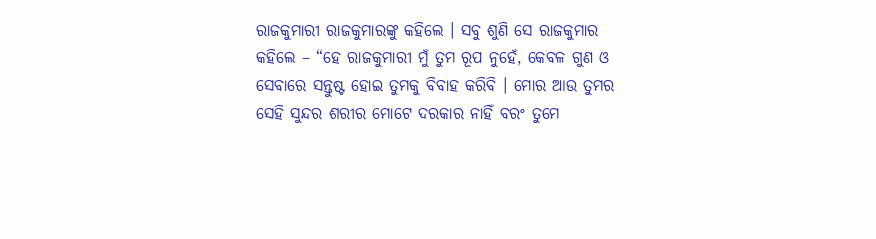ରାଜକୁମାରୀ ରାଜକୁମାରଙ୍କୁ କହିଲେ । ସବୁ ଶୁଣି ସେ ରାଜକୁମାର କହିଲେ – “ହେ ରାଜକୁମାରୀ ମୁଁ ତୁମ ରୂପ ନୁହେଁ, କେବଳ ଗୁଣ ଓ ସେବାରେ ସନ୍ତୁଷ୍ଟ ହୋଇ ତୁମକୁ ବିବାହ କରିବି । ମୋର ଆଉ ତୁମର ସେହି ସୁନ୍ଦର ଶରୀର ମୋଟେ ଦରକାର ନାହିଁ ବରଂ ତୁମେ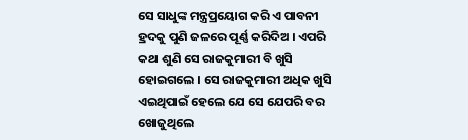ସେ ସାଧୁଙ୍କ ମନ୍ତ୍ରପ୍ରୟୋଗ କରି ଏ ପାବନୀ ହ୍ରଦକୁ ପୁଣି ଜଳରେ ପୂର୍ଣ୍ଣ କରିଦିଅ । ଏପରି କଥା ଶୁଣି ସେ ରାଜକୁମାରୀ ବି ଖୁସି ହୋଇଗଲେ । ସେ ରାଜକୁମାରୀ ଅଧିକ ଖୁସି ଏଇଥିପାଇଁ ହେଲେ ଯେ ସେ ଯେପରି ବର ଖୋଜୁଥିଲେ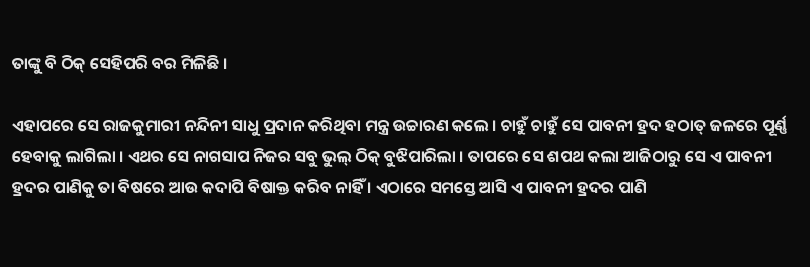ତାଙ୍କୁ ବି ଠିକ୍ ସେହିପରି ବର ମିଳିଛି ।

ଏହାପରେ ସେ ରାଜକୁମାରୀ ନନ୍ଦିନୀ ସାଧୁ ପ୍ରଦାନ କରିଥିବା ମନ୍ତ୍ର ଉଚ୍ଚାରଣ କଲେ । ଚାହୁଁ ଚାହୁଁ ସେ ପାବନୀ ହ୍ରଦ ହଠାତ୍ ଜଳରେ ପୂର୍ଣ୍ଣ ହେବାକୁ ଲାଗିଲା । ଏଥର ସେ ନାଗସାପ ନିଜର ସବୁ ଭୁଲ୍ ଠିକ୍ ବୁଝିପାରିଲା । ତାପରେ ସେ ଶପଥ କଲା ଆଜିଠାରୁ ସେ ଏ ପାବନୀ ହ୍ରଦର ପାଣିକୁ ତା ବିଷରେ ଆଉ କଦାପି ବିଷାକ୍ତ କରିବ ନାହିଁ । ଏଠାରେ ସମସ୍ତେ ଆସି ଏ ପାବନୀ ହ୍ରଦର ପାଣି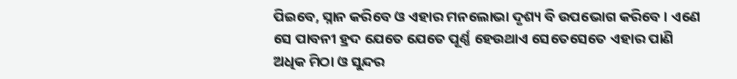ପିଇବେ, ସ୍ନାନ କରିବେ ଓ ଏହାର ମନଲୋଭା ଦୃଶ୍ୟ ବି ଉପଭୋଗ କରିବେ । ଏଣେ ସେ ପାବନୀ ହ୍ରଦ ଯେତେ ଯେତେ ପୂର୍ଣ୍ଣ ହେଉଥାଏ ସେତେସେତେ ଏହାର ପାଣି ଅଧିକ ମିଠା ଓ ସୁନ୍ଦର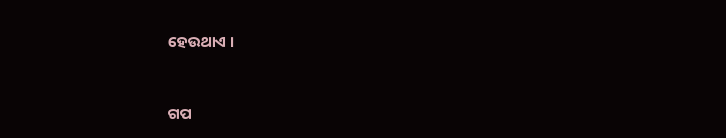ହେଉଥାଏ ।


ଗପ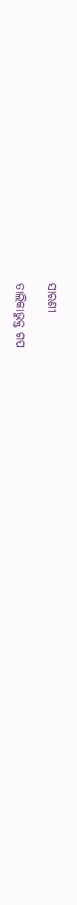ସାରଣୀ

ତାଲିକାଭୁକ୍ତ ଗପ